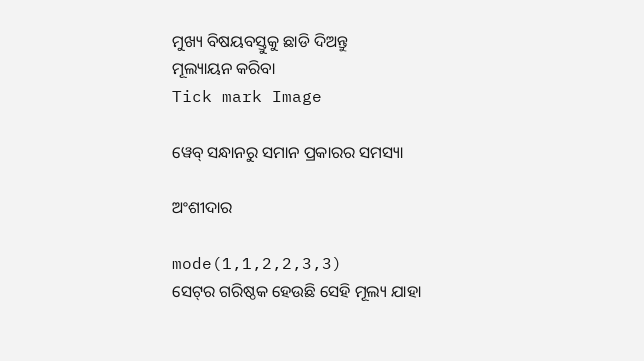ମୁଖ୍ୟ ବିଷୟବସ୍ତୁକୁ ଛାଡି ଦିଅନ୍ତୁ
ମୂଲ୍ୟାୟନ କରିବା
Tick mark Image

ୱେବ୍ ସନ୍ଧାନରୁ ସମାନ ପ୍ରକାରର ସମସ୍ୟା

ଅଂଶୀଦାର

mode(1,1,2,2,3,3)
ସେଟ୍‌ର ଗରିଷ୍ଠକ ହେଉଛି ସେହି ମୂଲ୍ୟ ଯାହା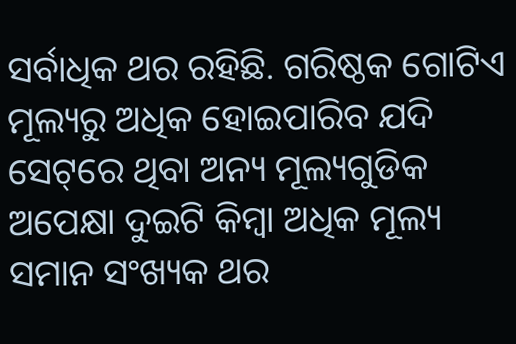ସର୍ବାଧିକ ଥର ରହିଛି. ଗରିଷ୍ଠକ ଗୋଟିଏ ମୂଲ୍ୟରୁ ଅଧିକ ହୋଇପାରିବ ଯଦି ସେଟ୍‌ରେ ଥିବା ଅନ୍ୟ ମୂଲ୍ୟଗୁଡିକ ଅପେକ୍ଷା ଦୁଇଟି କିମ୍ବା ଅଧିକ ମୂଲ୍ୟ ସମାନ ସଂଖ୍ୟକ ଥର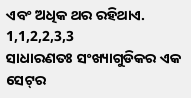ଏବଂ ଅଧିକ ଥର ରହିଥାଏ.
1,1,2,2,3,3
ସାଧାରଣତଃ ସଂଖ୍ୟାଗୁଡିକର ଏକ ସେଟ୍‌ର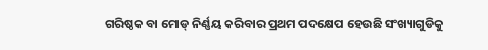ଗରିଷ୍ଠକ ବା ମୋଡ୍‌ ନିର୍ଣ୍ଣୟ କରିବାର ପ୍ରଥମ ପଦକ୍ଷେପ ହେଉଛି ସଂଖ୍ୟାଗୁଡିକୁ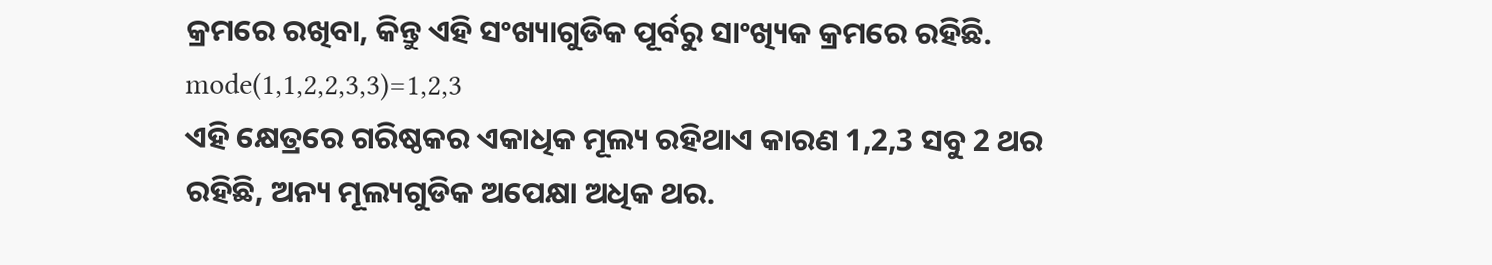କ୍ରମରେ ରଖିବା, କିନ୍ତୁ ଏହି ସଂଖ୍ୟାଗୁଡିକ ପୂର୍ବରୁ ସାଂଖ୍ୟିକ କ୍ରମରେ ରହିଛି.
mode(1,1,2,2,3,3)=1,2,3
ଏହି କ୍ଷେତ୍ରରେ ଗରିଷ୍ଠକର ଏକାଧିକ ମୂଲ୍ୟ ରହିଥାଏ କାରଣ 1,2,3 ସବୁ 2 ଥର ରହିଛି, ଅନ୍ୟ ମୂଲ୍ୟଗୁଡିକ ଅପେକ୍ଷା ଅଧିକ ଥର.